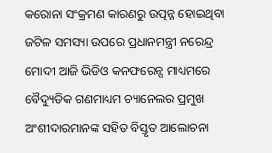କରୋନା ସଂକ୍ରମଣ କାରଣରୁ ଉତ୍ପନ୍ନ ହୋଇଥିବା ଜଟିଳ ସମସ୍ୟା ଉପରେ ପ୍ରଧାନମନ୍ତ୍ରୀ ନରେନ୍ଦ୍ର ମୋଦୀ ଆଜି ଭିଡିଓ କନଫରେନ୍ସ ମାଧ୍ୟମରେ ବୈଦ୍ୟୁତିକ ଗଣମାଧ୍ୟମ ଚ୍ୟାନେଲର ପ୍ରମୁଖ ଅଂଶୀଦାରମାନଙ୍କ ସହିତ ବିସ୍ତୃତ ଆଲୋଚନା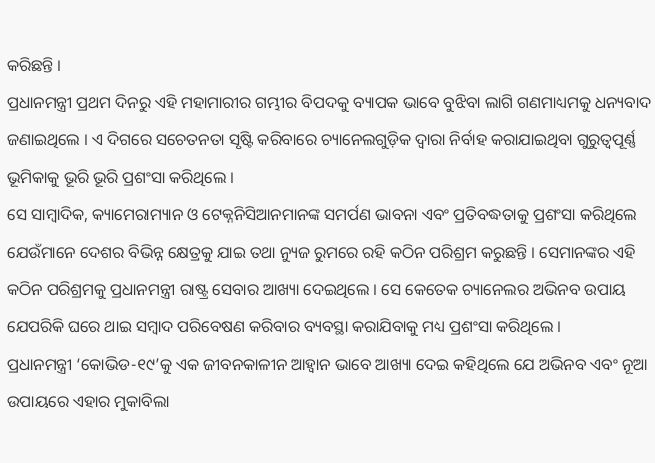କରିଛନ୍ତି ।
ପ୍ରଧାନମନ୍ତ୍ରୀ ପ୍ରଥମ ଦିନରୁ ଏହି ମହାମାରୀର ଗମ୍ଭୀର ବିପଦକୁ ବ୍ୟାପକ ଭାବେ ବୁଝିବା ଲାଗି ଗଣମାଧ୍ୟମକୁ ଧନ୍ୟବାଦ ଜଣାଇଥିଲେ । ଏ ଦିଗରେ ସଚେତନତା ସୃଷ୍ଟି କରିବାରେ ଚ୍ୟାନେଲଗୁଡ଼ିକ ଦ୍ୱାରା ନିର୍ବାହ କରାଯାଇଥିବା ଗୁରୁତ୍ୱପୂର୍ଣ୍ଣ ଭୂମିକାକୁ ଭୂରି ଭୂରି ପ୍ରଶଂସା କରିଥିଲେ ।
ସେ ସାମ୍ବାଦିକ, କ୍ୟାମେରାମ୍ୟାନ ଓ ଟେକ୍ନନିସିଆନମାନଙ୍କ ସମର୍ପଣ ଭାବନା ଏବଂ ପ୍ରତିବଦ୍ଧତାକୁ ପ୍ରଶଂସା କରିଥିଲେ ଯେଉଁମାନେ ଦେଶର ବିଭିନ୍ନ କ୍ଷେତ୍ରକୁ ଯାଇ ତଥା ନ୍ୟୁଜ ରୁମରେ ରହି କଠିନ ପରିଶ୍ରମ କରୁଛନ୍ତି । ସେମାନଙ୍କର ଏହି କଠିନ ପରିଶ୍ରମକୁ ପ୍ରଧାନମନ୍ତ୍ରୀ ରାଷ୍ଟ୍ର ସେବାର ଆଖ୍ୟା ଦେଇଥିଲେ । ସେ କେତେକ ଚ୍ୟାନେଲର ଅଭିନବ ଉପାୟ ଯେପରିକି ଘରେ ଥାଇ ସମ୍ବାଦ ପରିବେଷଣ କରିବାର ବ୍ୟବସ୍ଥା କରାଯିବାକୁ ମଧ୍ୟ ପ୍ରଶଂସା କରିଥିଲେ ।
ପ୍ରଧାନମନ୍ତ୍ରୀ ‘କୋଭିଡ-୧୯’କୁ ଏକ ଜୀବନକାଳୀନ ଆହ୍ୱାନ ଭାବେ ଆଖ୍ୟା ଦେଇ କହିଥିଲେ ଯେ ଅଭିନବ ଏବଂ ନୂଆ ଉପାୟରେ ଏହାର ମୁକାବିଲା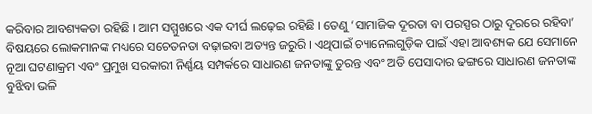କରିବାର ଆବଶ୍ୟକତା ରହିଛି । ଆମ ସମ୍ମୁଖରେ ଏକ ଦୀର୍ଘ ଲଢ଼େଇ ରହିଛି । ତେଣୁ ‘ସାମାଜିକ ଦୂରତା ବା ପରସ୍ପର ଠାରୁ ଦୂରରେ ରହିବା’ ବିଷୟରେ ଲୋକମାନଙ୍କ ମଧ୍ୟରେ ସଚେତନତା ବଢ଼ାଇବା ଅତ୍ୟନ୍ତ ଜରୁରି । ଏଥିପାଇଁ ଚ୍ୟାନେଲଗୁଡ଼ିକ ପାଇଁ ଏହା ଆବଶ୍ୟକ ଯେ ସେମାନେ ନୂଆ ଘଟଣାକ୍ରମ ଏବଂ ପ୍ରମୁଖ ସରକାରୀ ନିର୍ଣ୍ଣୟ ସମ୍ପର୍କରେ ସାଧାରଣ ଜନତାଙ୍କୁ ତୁରନ୍ତ ଏବଂ ଅତି ପେସାଦାର ଢଙ୍ଗରେ ସାଧାରଣ ଜନତାଙ୍କ ବୁଝିବା ଭଳି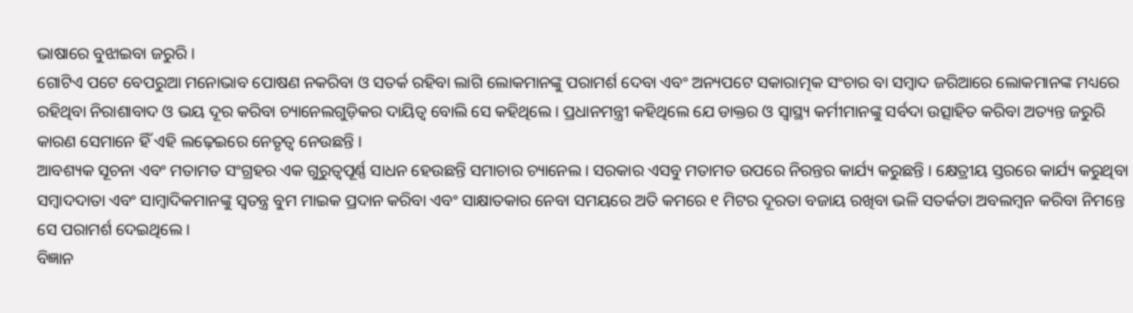ଭାଷାରେ ବୁଝାଇବା ଜରୁରି ।
ଗୋଟିଏ ପଟେ ବେପରୁଆ ମନୋଭାବ ପୋଷଣ ନକରିବା ଓ ସତର୍କ ରହିବା ଲାଗି ଲୋକମାନଙ୍କୁ ପରାମର୍ଶ ଦେବା ଏବଂ ଅନ୍ୟପଟେ ସକାରାତ୍ମକ ସଂଚାର ବା ସମ୍ବାଦ ଜରିଆରେ ଲୋକମାନଙ୍କ ମଧ୍ୟରେ ରହିଥିବା ନିରାଶାବାଦ ଓ ଭୟ ଦୂର କରିବା ଚ୍ୟାନେଲଗୁଡ଼ିକର ଦାୟିତ୍ୱ ବୋଲି ସେ କହିଥିଲେ । ପ୍ରଧାନମନ୍ତ୍ରୀ କହିଥିଲେ ଯେ ଡାକ୍ତର ଓ ସ୍ୱାସ୍ଥ୍ୟ କର୍ମୀମାନଙ୍କୁ ସର୍ବଦା ଉତ୍ସାହିତ କରିବା ଅତ୍ୟନ୍ତ ଜରୁରି କାରଣ ସେମାନେ ହିଁ ଏହି ଲଢ଼େଇରେ ନେତୃତ୍ୱ ନେଉଛନ୍ତି ।
ଆବଶ୍ୟକ ସୂଚନା ଏବଂ ମତାମତ ସଂଗ୍ରହର ଏକ ଗୁରୁତ୍ୱପୂର୍ଣ୍ଣ ସାଧନ ହେଉଛନ୍ତି ସମାଚାର ଚ୍ୟାନେଲ । ସରକାର ଏସବୁ ମତାମତ ଉପରେ ନିରନ୍ତର କାର୍ଯ୍ୟ କରୁଛନ୍ତି । କ୍ଷେତ୍ରୀୟ ସ୍ତରରେ କାର୍ଯ୍ୟ କରୁଥିବା ସମ୍ବାଦଦାତା ଏବଂ ସାମ୍ବାଦିକମାନଙ୍କୁ ସ୍ୱତନ୍ତ୍ର ବୁମ ମାଇକ ପ୍ରଦାନ କରିବା ଏବଂ ସାକ୍ଷାତକାର ନେବା ସମୟରେ ଅତି କମରେ ୧ ମିଟର ଦୂରତା ବଜାୟ ରଖିବା ଭଳି ସତର୍କତା ଅବଲମ୍ବନ କରିବା ନିମନ୍ତେ ସେ ପରାମର୍ଶ ଦେଇଥିଲେ ।
ବିଜ୍ଞାନ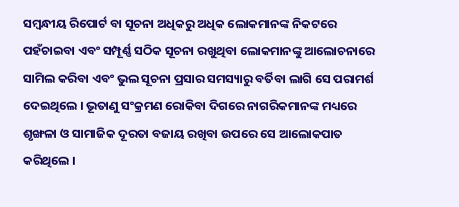ସମ୍ବନ୍ଧୀୟ ରିପୋର୍ଟ ବା ସୂଚନା ଅଧିକରୁ ଅଧିକ ଲୋକମାନଙ୍କ ନିକଟରେ ପହଁଚାଇବା ଏବଂ ସମ୍ପୂର୍ଣ୍ଣ ସଠିକ ସୂଚନା ରଖୁଥିବା ଲୋକମାନଙ୍କୁ ଆଲୋଚନାରେ ସାମିଲ କରିବା ଏବଂ ଭୁଲ ସୂଚନା ପ୍ରସାର ସମସ୍ୟାରୁ ବର୍ତିବା ଲାଗି ସେ ପରାମର୍ଶ ଦେଇଥିଲେ । ଭୂତାଣୁ ସଂକ୍ରମଣ ରୋକିବା ଦିଗରେ ନାଗରିକମାନଙ୍କ ମଧ୍ୟରେ ଶୃଙ୍ଖଳା ଓ ସାମାଜିକ ଦୂରତା ବଜାୟ ରଖିବା ଉପରେ ସେ ଆଲୋକପାତ କରିଥିଲେ ।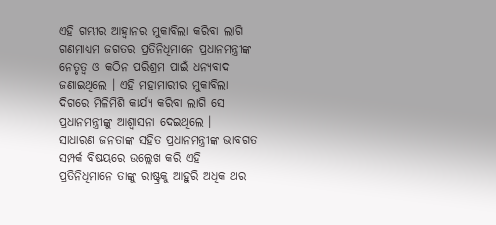ଏହି ଗମ୍ଭୀର ଆହ୍ୱାନର ମୁକାବିଲା କରିବା ଲାଗି ଗଣମାଧ୍ୟମ ଜଗତର ପ୍ରତିନିଧିମାନେ ପ୍ରଧାନମନ୍ତ୍ରୀଙ୍କ ନେତୃତ୍ୱ ଓ କଠିନ ପରିଶ୍ରମ ପାଇଁ ଧନ୍ୟବାଦ ଜଣାଇଥିଲେ । ଏହି ମହାମାରୀର ମୁକାବିଲା ଦିଗରେ ମିଳିମିଶି କାର୍ଯ୍ୟ କରିବା ଲାଗି ସେ ପ୍ରଧାନମନ୍ତ୍ରୀଙ୍କୁ ଆଶ୍ୱାସନା ଦେଇଥିଲେ ।
ସାଧାରଣ ଜନତାଙ୍କ ସହିତ ପ୍ରଧାନମନ୍ତ୍ରୀଙ୍କ ଭାବଗତ ସମ୍ପର୍କ ବିଷୟରେ ଉଲ୍ଲେଖ କରି ଏହି ପ୍ରତିନିଧିମାନେ ତାଙ୍କୁ ରାଷ୍ଟ୍ରକୁ ଆହୁରି ଅଧିକ ଥର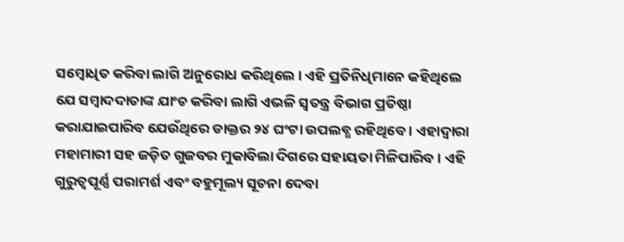ସମ୍ବୋଧିତ କରିବା ଲାଗି ଅନୁରୋଧ କରିଥିଲେ । ଏହି ପ୍ରତିନିଧିମାନେ କହିଥିଲେ ଯେ ସମ୍ବାଦଦାତାଙ୍କ ଯାଂଚ କରିବା ଲାଗି ଏଭଳି ସ୍ୱତନ୍ତ୍ର ବିଭାଗ ପ୍ରତିଷ୍ଠା କରାଯାଇପାରିବ ଯେଉଁଥିରେ ଡାକ୍ତର ୨୪ ଘଂଟା ଉପଲବ୍ଧ ରହିଥିବେ । ଏହାଦ୍ୱାରା ମହାମାରୀ ସହ ଜଡ଼ିତ ଗୁଜବର ମୁକାବିଲା ଦିଗରେ ସହାୟତା ମିଳିପାରିବ । ଏହି ଗୁରୁତ୍ୱପୂର୍ଣ୍ଣ ପରାମର୍ଶ ଏବଂ ବହୁମୂଲ୍ୟ ସୂଚନା ଦେବା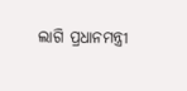ଲାଗି ପ୍ରଧାନମନ୍ତ୍ରୀ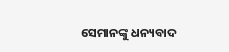ସେମାନଙ୍କୁ ଧନ୍ୟବାଦ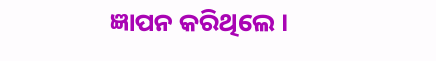ଜ୍ଞାପନ କରିଥିଲେ ।